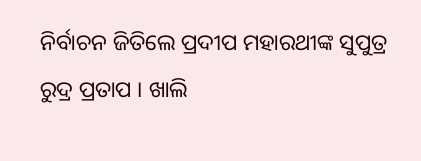ନିର୍ବାଚନ ଜିତିଲେ ପ୍ରଦୀପ ମହାରଥୀଙ୍କ ସୁପୁତ୍ର ରୁଦ୍ର ପ୍ରତାପ । ଖାଲି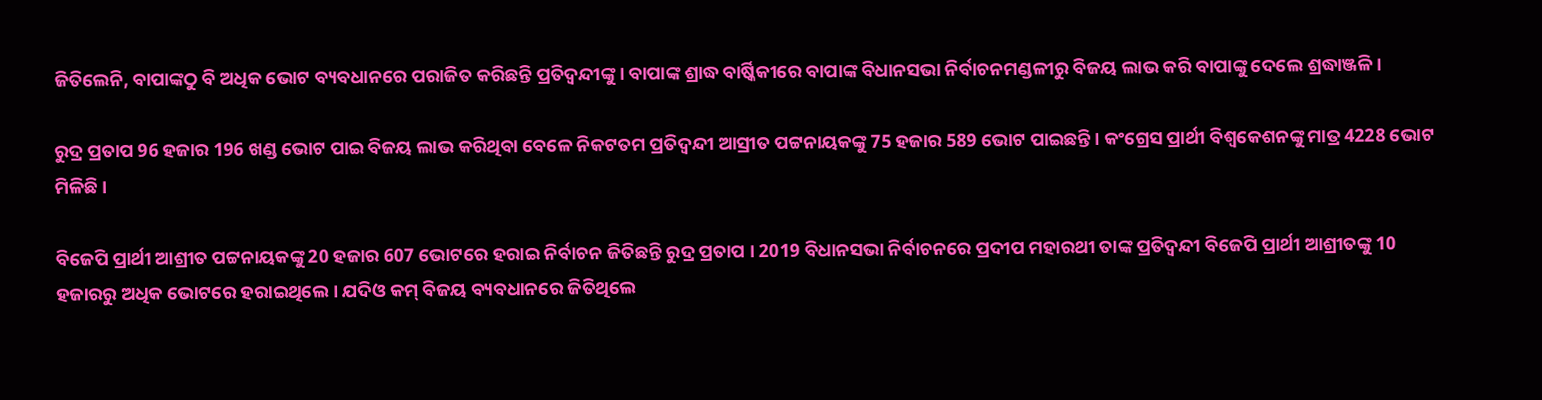ଜିତିଲେନି, ବାପାଙ୍କଠୁ ବି ଅଧିକ ଭୋଟ ବ୍ୟବଧାନରେ ପରାଜିତ କରିଛନ୍ତି ପ୍ରତିଦ୍ବନ୍ଦୀଙ୍କୁ । ବାପାଙ୍କ ଶ୍ରାଦ୍ଧ ବାର୍ଷ୍କିକୀରେ ବାପାଙ୍କ ବିଧାନସଭା ନିର୍ବାଚନମଣ୍ଡଳୀରୁ ବିଜୟ ଲାଭ କରି ବାପାଙ୍କୁ ଦେଲେ ଶ୍ରଦ୍ଧାଞ୍ଜଳି ।

ରୁଦ୍ର ପ୍ରତାପ 96 ହଜାର 196 ଖଣ୍ଡ ଭୋଟ ପାଇ ବିଜୟ ଲାଭ କରିଥିବା ବେଳେ ନିକଟତମ ପ୍ରତିଦ୍ବନ୍ଦୀ ଆସ୍ରୀତ ପଟ୍ଟନାୟକଙ୍କୁ 75 ହଜାର 589 ଭୋଟ ପାଇଛନ୍ତି । କଂଗ୍ରେସ ପ୍ରାର୍ଥୀ ବିଶ୍ବକେଶନଙ୍କୁ ମାତ୍ର 4228 ଭୋଟ ମିଳିଛି ।

ବିଜେପି ପ୍ରାର୍ଥୀ ଆଶ୍ରୀତ ପଟ୍ଟନାୟକଙ୍କୁ 20 ହଜାର 607 ଭୋଟରେ ହରାଇ ନିର୍ବାଚନ ଜିତିଛନ୍ତି ରୁଦ୍ର ପ୍ରତାପ । 2019 ବିଧାନସଭା ନିର୍ବାଚନରେ ପ୍ରଦୀପ ମହାରଥୀ ତାଙ୍କ ପ୍ରତିଦ୍ବନ୍ଦୀ ବିଜେପି ପ୍ରାର୍ଥୀ ଆଶ୍ରୀତଙ୍କୁ 10 ହଜାରରୁ ଅଧିକ ଭୋଟରେ ହରାଇଥିଲେ । ଯଦିଓ କମ୍ ବିଜୟ ବ୍ୟବଧାନରେ ଜିତିଥିଲେ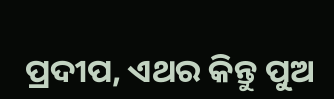ପ୍ରଦୀପ, ଏଥର କିନ୍ତୁ ପୁଅ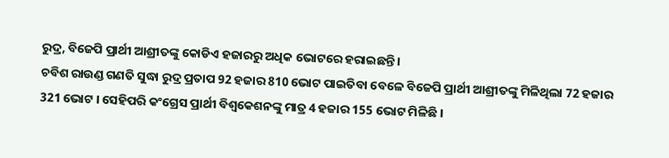ରୁଦ୍ର, ବିଜେପି ପ୍ରାର୍ଥୀ ଆଶ୍ରୀତଙ୍କୁ କୋଡିଏ ହଜାରରୁ ଅଧିକ ଭୋଟରେ ହରାଇଛନ୍ତି ।
ଚବିଶ ରାଉଣ୍ଡ ଗଣତି ସୁଦ୍ଧା ରୁଦ୍ର ପ୍ରତାପ 92 ହଜାର 810 ଭୋଟ ପାଇତିବା ବେଳେ ବିଜେପି ପ୍ରାର୍ଥୀ ଆଶ୍ରୀତଙ୍କୁ ମିଳିଥିଲା 72 ହଜାର 321 ଭୋଟ । ସେହିପରି କଂଗ୍ରେସ ପ୍ରାର୍ଥୀ ବିଶ୍ବକେଶନଙ୍କୁ ମାତ୍ର 4 ହଜାର 155 ଭୋଟ ମିଳିଛି ।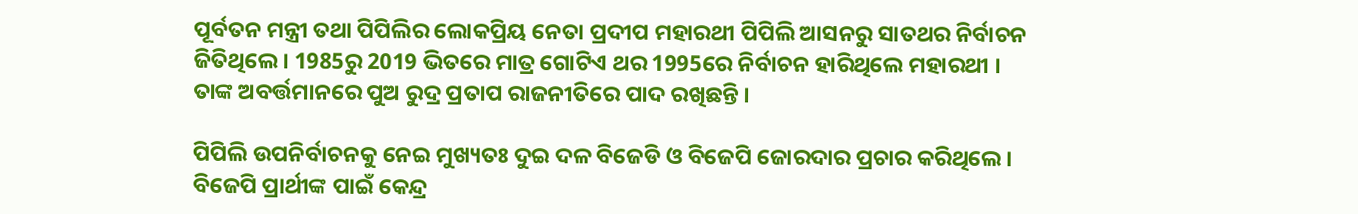ପୂର୍ବତନ ମନ୍ତ୍ରୀ ତଥା ପିପିଲିର ଲୋକପ୍ରିୟ ନେତା ପ୍ରଦୀପ ମହାରଥୀ ପିପିଲି ଆସନରୁ ସାତଥର ନିର୍ବାଚନ ଜିତିଥିଲେ । 1985ରୁ 2019 ଭିତରେ ମାତ୍ର ଗୋଟିଏ ଥର 1995ରେ ନିର୍ବାଚନ ହାରିଥିଲେ ମହାରଥୀ । ତାଙ୍କ ଅବର୍ତ୍ତମାନରେ ପୁଅ ରୁଦ୍ର ପ୍ରତାପ ରାଜନୀତିରେ ପାଦ ରଖିଛନ୍ତି ।

ପିପିଲି ଉପନିର୍ବାଚନକୁ ନେଇ ମୁଖ୍ୟତଃ ଦୁଇ ଦଳ ବିଜେଡି ଓ ବିଜେପି ଜୋରଦାର ପ୍ରଚାର କରିଥିଲେ । ବିଜେପି ପ୍ରାର୍ଥୀଙ୍କ ପାଇଁ କେନ୍ଦ୍ର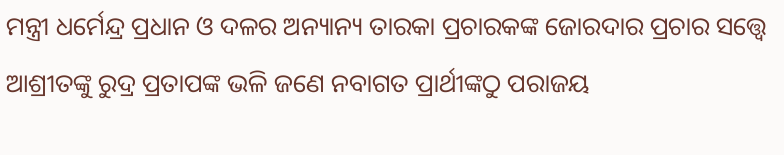ମନ୍ତ୍ରୀ ଧର୍ମେନ୍ଦ୍ର ପ୍ରଧାନ ଓ ଦଳର ଅନ୍ୟାନ୍ୟ ତାରକା ପ୍ରଚାରକଙ୍କ ଜୋରଦାର ପ୍ରଚାର ସତ୍ତ୍ବେ ଆଶ୍ରୀତଙ୍କୁ ରୁଦ୍ର ପ୍ରତାପଙ୍କ ଭଳି ଜଣେ ନବାଗତ ପ୍ରାର୍ଥୀଙ୍କଠୁ ପରାଜୟ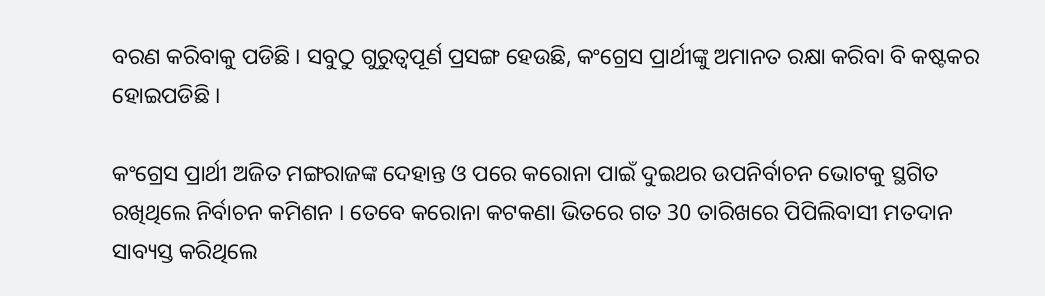ବରଣ କରିବାକୁ ପଡିଛି । ସବୁଠୁ ଗୁରୁତ୍ବପୂର୍ଣ ପ୍ରସଙ୍ଗ ହେଉଛି, କଂଗ୍ରେସ ପ୍ରାର୍ଥୀଙ୍କୁ ଅମାନତ ରକ୍ଷା କରିବା ବି କଷ୍ଟକର ହୋଇପଡିଛି ।

କଂଗ୍ରେସ ପ୍ରାର୍ଥୀ ଅଜିତ ମଙ୍ଗରାଜଙ୍କ ଦେହାନ୍ତ ଓ ପରେ କରୋନା ପାଇଁ ଦୁଇଥର ଉପନିର୍ବାଚନ ଭୋଟକୁ ସ୍ଥଗିତ ରଖିଥିଲେ ନିର୍ବାଚନ କମିଶନ । ତେବେ କରୋନା କଟକଣା ଭିତରେ ଗତ 30 ତାରିଖରେ ପିପିଲିବାସୀ ମତଦାନ ସାବ୍ୟସ୍ତ କରିଥିଲେ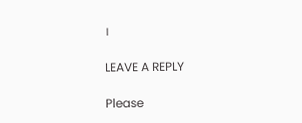।

LEAVE A REPLY

Please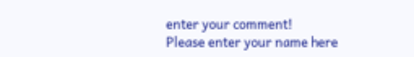enter your comment!
Please enter your name here